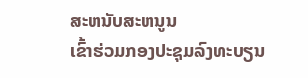ສະຫນັບສະຫນູນ
ເຂົ້າຮ່ວມກອງປະຊຸມລົງທະບຽນ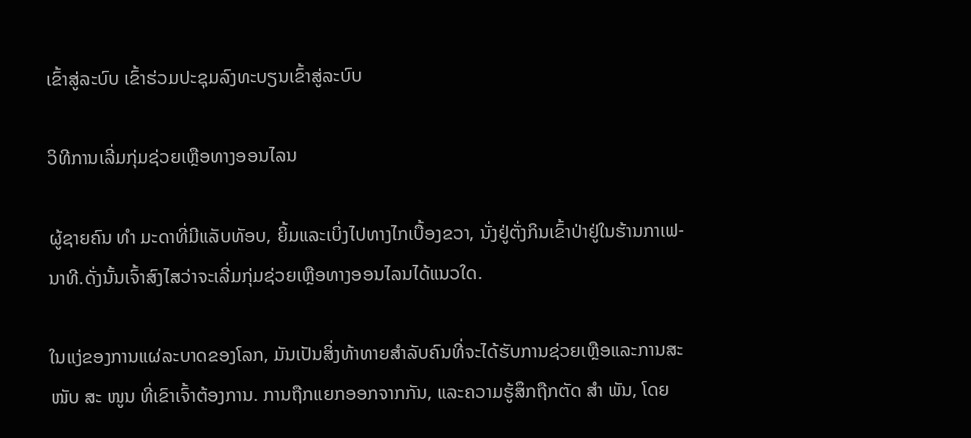ເຂົ້າສູ່ລະບົບ ເຂົ້າຮ່ວມປະຊຸມລົງທະບຽນເຂົ້າສູ່ລະບົບ

ວິທີການເລີ່ມກຸ່ມຊ່ວຍເຫຼືອທາງອອນໄລນ

ຜູ້ຊາຍຄົນ ທຳ ມະດາທີ່ມີແລັບທັອບ, ຍິ້ມແລະເບິ່ງໄປທາງໄກເບື້ອງຂວາ, ນັ່ງຢູ່ຕັ່ງກິນເຂົ້າປ່າຢູ່ໃນຮ້ານກາເຟ-ນາທີ.ດັ່ງນັ້ນເຈົ້າສົງໄສວ່າຈະເລີ່ມກຸ່ມຊ່ວຍເຫຼືອທາງອອນໄລນໄດ້ແນວໃດ.

ໃນແງ່ຂອງການແຜ່ລະບາດຂອງໂລກ, ມັນເປັນສິ່ງທ້າທາຍສໍາລັບຄົນທີ່ຈະໄດ້ຮັບການຊ່ວຍເຫຼືອແລະການສະ ໜັບ ສະ ໜູນ ທີ່ເຂົາເຈົ້າຕ້ອງການ. ການຖືກແຍກອອກຈາກກັນ, ແລະຄວາມຮູ້ສຶກຖືກຕັດ ສຳ ພັນ, ໂດຍ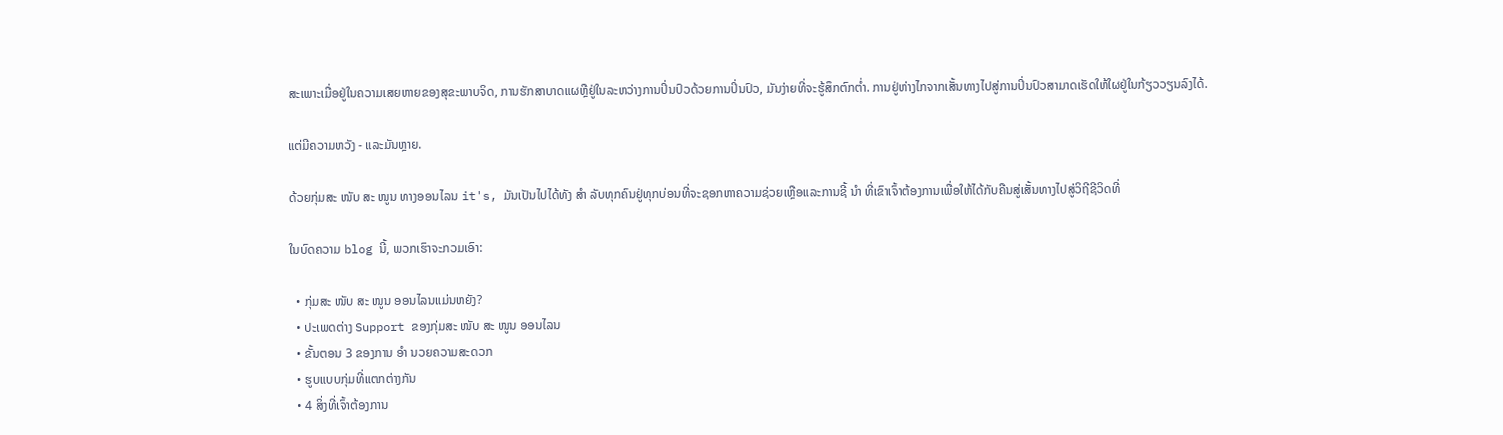ສະເພາະເມື່ອຢູ່ໃນຄວາມເສຍຫາຍຂອງສຸຂະພາບຈິດ, ການຮັກສາບາດແຜຫຼືຢູ່ໃນລະຫວ່າງການປິ່ນປົວດ້ວຍການປິ່ນປົວ, ມັນງ່າຍທີ່ຈະຮູ້ສຶກຕົກຕໍ່າ. ການຢູ່ຫ່າງໄກຈາກເສັ້ນທາງໄປສູ່ການປິ່ນປົວສາມາດເຮັດໃຫ້ໃຜຢູ່ໃນກ້ຽວວຽນລົງໄດ້.

ແຕ່ມີຄວາມຫວັງ - ແລະມັນຫຼາຍ.

ດ້ວຍກຸ່ມສະ ໜັບ ສະ ໜູນ ທາງອອນໄລນ it's, ມັນເປັນໄປໄດ້ທັງ ສຳ ລັບທຸກຄົນຢູ່ທຸກບ່ອນທີ່ຈະຊອກຫາຄວາມຊ່ວຍເຫຼືອແລະການຊີ້ ນຳ ທີ່ເຂົາເຈົ້າຕ້ອງການເພື່ອໃຫ້ໄດ້ກັບຄືນສູ່ເສັ້ນທາງໄປສູ່ວິຖີຊີວິດທີ່

ໃນບົດຄວາມ blog ນີ້, ພວກເຮົາຈະກວມເອົາ:

  • ກຸ່ມສະ ໜັບ ສະ ໜູນ ອອນໄລນແມ່ນຫຍັງ?
  • ປະເພດຕ່າງ Support ຂອງກຸ່ມສະ ໜັບ ສະ ໜູນ ອອນໄລນ
  • ຂັ້ນຕອນ 3 ຂອງການ ອຳ ນວຍຄວາມສະດວກ
  • ຮູບແບບກຸ່ມທີ່ແຕກຕ່າງກັນ
  • 4 ສິ່ງທີ່ເຈົ້າຕ້ອງການ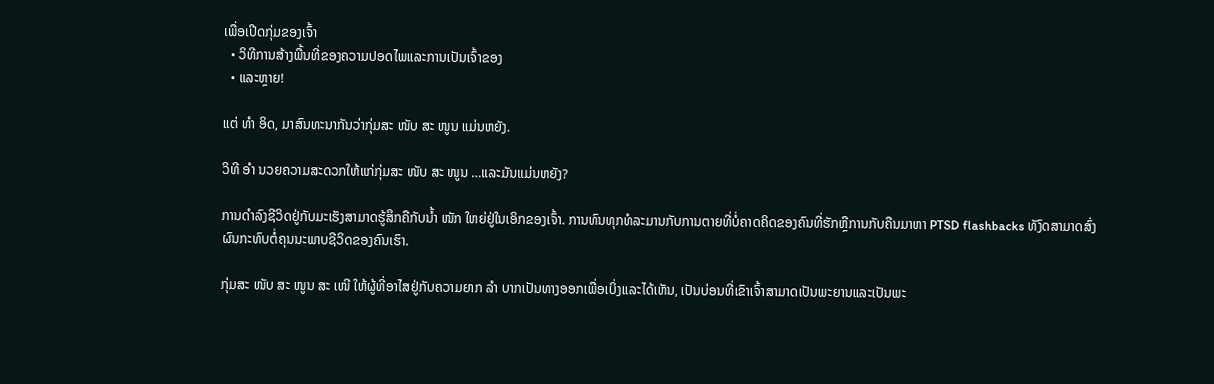ເພື່ອເປີດກຸ່ມຂອງເຈົ້າ
  • ວິທີການສ້າງພື້ນທີ່ຂອງຄວາມປອດໄພແລະການເປັນເຈົ້າຂອງ
  • ແລະຫຼາຍ!

ແຕ່ ທຳ ອິດ, ມາສົນທະນາກັນວ່າກຸ່ມສະ ໜັບ ສະ ໜູນ ແມ່ນຫຍັງ.

ວິທີ ອຳ ນວຍຄວາມສະດວກໃຫ້ແກ່ກຸ່ມສະ ໜັບ ສະ ໜູນ …ແລະມັນແມ່ນຫຍັງ?

ການດໍາລົງຊີວິດຢູ່ກັບມະເຮັງສາມາດຮູ້ສຶກຄືກັບນໍ້າ ໜັກ ໃຫຍ່ຢູ່ໃນເອິກຂອງເຈົ້າ. ການທົນທຸກທໍລະມານກັບການຕາຍທີ່ບໍ່ຄາດຄິດຂອງຄົນທີ່ຮັກຫຼືການກັບຄືນມາຫາ PTSD flashbacks ທັງົດສາມາດສົ່ງຜົນກະທົບຕໍ່ຄຸນນະພາບຊີວິດຂອງຄົນເຮົາ.

ກຸ່ມສະ ໜັບ ສະ ໜູນ ສະ ເໜີ ໃຫ້ຜູ້ທີ່ອາໄສຢູ່ກັບຄວາມຍາກ ລຳ ບາກເປັນທາງອອກເພື່ອເບິ່ງແລະໄດ້ເຫັນ, ເປັນບ່ອນທີ່ເຂົາເຈົ້າສາມາດເປັນພະຍານແລະເປັນພະ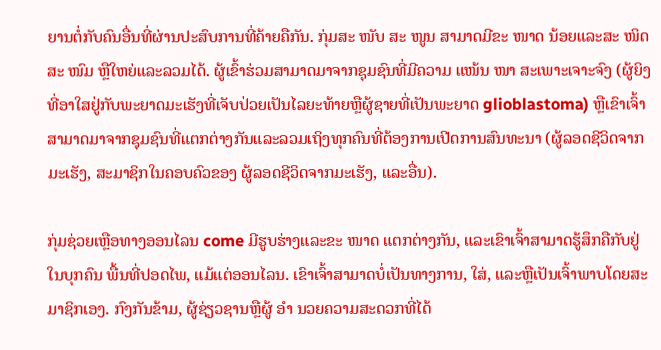ຍານຕໍ່ກັບຄົນອື່ນທີ່ຜ່ານປະສົບການທີ່ຄ້າຍຄືກັນ. ກຸ່ມສະ ໜັບ ສະ ໜູນ ສາມາດມີຂະ ໜາດ ນ້ອຍແລະສະ ໜິດ ສະ ໜົມ ຫຼືໃຫຍ່ແລະລວມໄດ້. ຜູ້ເຂົ້າຮ່ວມສາມາດມາຈາກຊຸມຊົນທີ່ມີຄວາມ ແໜ້ນ ໜາ ສະເພາະເຈາະຈົງ (ຜູ້ຍິງທີ່ອາໃສຢູ່ກັບພະຍາດມະເຮັງທີ່ເຈັບປ່ວຍເປັນໄລຍະທ້າຍຫຼືຜູ້ຊາຍທີ່ເປັນພະຍາດ glioblastoma) ຫຼືເຂົາເຈົ້າສາມາດມາຈາກຊຸມຊົນທີ່ແຕກຕ່າງກັນແລະລວມເຖິງທຸກຄົນທີ່ຕ້ອງການເປີດການສົນທະນາ (ຜູ້ລອດຊີວິດຈາກມະເຮັງ, ສະມາຊິກໃນຄອບຄົວຂອງ ຜູ້ລອດຊີວິດຈາກມະເຮັງ, ແລະອື່ນ).

ກຸ່ມຊ່ວຍເຫຼືອທາງອອນໄລນ come ມີຮູບຮ່າງແລະຂະ ໜາດ ແຕກຕ່າງກັນ, ແລະເຂົາເຈົ້າສາມາດຮູ້ສຶກຄືກັບຢູ່ໃນບຸກຄົນ ພື້ນທີ່ປອດໄພ, ແມ້ແຕ່ອອນໄລນ. ເຂົາເຈົ້າສາມາດບໍ່ເປັນທາງການ, ໃສ່, ແລະຫຼືເປັນເຈົ້າພາບໂດຍສະມາຊິກເອງ. ກົງກັນຂ້າມ, ຜູ້ຊ່ຽວຊານຫຼືຜູ້ ອຳ ນວຍຄວາມສະດວກທີ່ໄດ້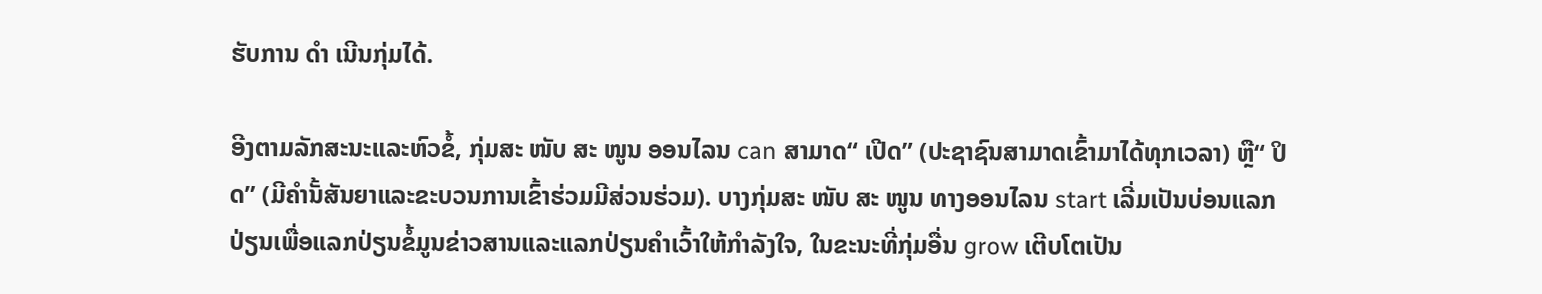ຮັບການ ດຳ ເນີນກຸ່ມໄດ້.

ອີງຕາມລັກສະນະແລະຫົວຂໍ້, ກຸ່ມສະ ໜັບ ສະ ໜູນ ອອນໄລນ can ສາມາດ“ ເປີດ” (ປະຊາຊົນສາມາດເຂົ້າມາໄດ້ທຸກເວລາ) ຫຼື“ ປິດ” (ມີຄໍາັ້ນສັນຍາແລະຂະບວນການເຂົ້າຮ່ວມມີສ່ວນຮ່ວມ). ບາງກຸ່ມສະ ໜັບ ສະ ໜູນ ທາງອອນໄລນ start ເລີ່ມເປັນບ່ອນແລກປ່ຽນເພື່ອແລກປ່ຽນຂໍ້ມູນຂ່າວສານແລະແລກປ່ຽນຄໍາເວົ້າໃຫ້ກໍາລັງໃຈ, ໃນຂະນະທີ່ກຸ່ມອື່ນ grow ເຕີບໂຕເປັນ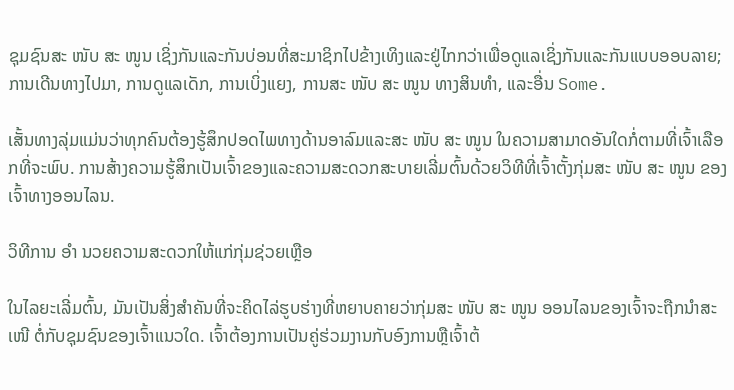ຊຸມຊົນສະ ໜັບ ສະ ໜູນ ເຊິ່ງກັນແລະກັນບ່ອນທີ່ສະມາຊິກໄປຂ້າງເທິງແລະຢູ່ໄກກວ່າເພື່ອດູແລເຊິ່ງກັນແລະກັນແບບອອບລາຍ; ການເດີນທາງໄປມາ, ການດູແລເດັກ, ການເບິ່ງແຍງ, ການສະ ໜັບ ສະ ໜູນ ທາງສິນທໍາ, ແລະອື່ນ Some.

ເສັ້ນທາງລຸ່ມແມ່ນວ່າທຸກຄົນຕ້ອງຮູ້ສຶກປອດໄພທາງດ້ານອາລົມແລະສະ ໜັບ ສະ ໜູນ ໃນຄວາມສາມາດອັນໃດກໍ່ຕາມທີ່ເຈົ້າເລືອກທີ່ຈະພົບ. ການສ້າງຄວາມຮູ້ສຶກເປັນເຈົ້າຂອງແລະຄວາມສະດວກສະບາຍເລີ່ມຕົ້ນດ້ວຍວິທີທີ່ເຈົ້າຕັ້ງກຸ່ມສະ ໜັບ ສະ ໜູນ ຂອງເຈົ້າທາງອອນໄລນ.

ວິທີການ ອຳ ນວຍຄວາມສະດວກໃຫ້ແກ່ກຸ່ມຊ່ວຍເຫຼືອ

ໃນໄລຍະເລີ່ມຕົ້ນ, ມັນເປັນສິ່ງສໍາຄັນທີ່ຈະຄິດໄລ່ຮູບຮ່າງທີ່ຫຍາບຄາຍວ່າກຸ່ມສະ ໜັບ ສະ ໜູນ ອອນໄລນຂອງເຈົ້າຈະຖືກນໍາສະ ເໜີ ຕໍ່ກັບຊຸມຊົນຂອງເຈົ້າແນວໃດ. ເຈົ້າຕ້ອງການເປັນຄູ່ຮ່ວມງານກັບອົງການຫຼືເຈົ້າຕ້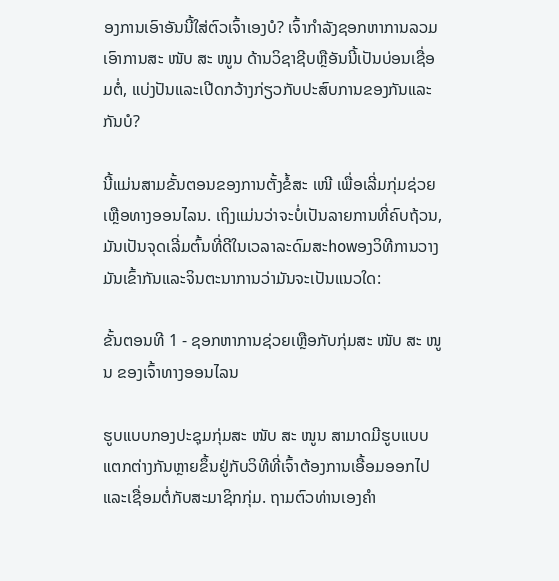ອງການເອົາອັນນີ້ໃສ່ຕົວເຈົ້າເອງບໍ? ເຈົ້າກໍາລັງຊອກຫາການລວມເອົາການສະ ໜັບ ສະ ໜູນ ດ້ານວິຊາຊີບຫຼືອັນນີ້ເປັນບ່ອນເຊື່ອມຕໍ່, ແບ່ງປັນແລະເປີດກວ້າງກ່ຽວກັບປະສົບການຂອງກັນແລະກັນບໍ?

ນີ້ແມ່ນສາມຂັ້ນຕອນຂອງການຕັ້ງຂໍ້ສະ ເໜີ ເພື່ອເລີ່ມກຸ່ມຊ່ວຍເຫຼືອທາງອອນໄລນ. ເຖິງແມ່ນວ່າຈະບໍ່ເປັນລາຍການທີ່ຄົບຖ້ວນ, ມັນເປັນຈຸດເລີ່ມຕົ້ນທີ່ດີໃນເວລາລະດົມສະhowອງວິທີການວາງມັນເຂົ້າກັນແລະຈິນຕະນາການວ່າມັນຈະເປັນແນວໃດ:

ຂັ້ນຕອນທີ 1 - ຊອກຫາການຊ່ວຍເຫຼືອກັບກຸ່ມສະ ໜັບ ສະ ໜູນ ຂອງເຈົ້າທາງອອນໄລນ

ຮູບແບບກອງປະຊຸມກຸ່ມສະ ໜັບ ສະ ໜູນ ສາມາດມີຮູບແບບແຕກຕ່າງກັນຫຼາຍຂຶ້ນຢູ່ກັບວິທີທີ່ເຈົ້າຕ້ອງການເອື້ອມອອກໄປແລະເຊື່ອມຕໍ່ກັບສະມາຊິກກຸ່ມ. ຖາມຕົວທ່ານເອງຄໍາ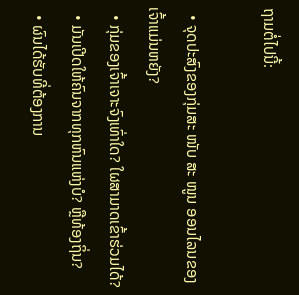ຖາມຕໍ່ໄປນີ້:

  • ຈຸດປະສົງຂອງກຸ່ມສະ ໜັບ ສະ ໜູນ ອອນໄລນຂອງເຈົ້າແມ່ນຫຍັງ?
  • ກຸ່ມຂອງເຈົ້າເຈາະຈົງເທົ່າໃດ? ໃຜສາມາດເຂົ້າຮ່ວມໄດ້?
  • ມັນເປີດໃຫ້ຄົນຈາກທຸກຫົນແຫ່ງບໍ? ຫຼືທ້ອງຖິ່ນ?
  • ຜົນໄດ້ຮັບທີ່ຕ້ອງການ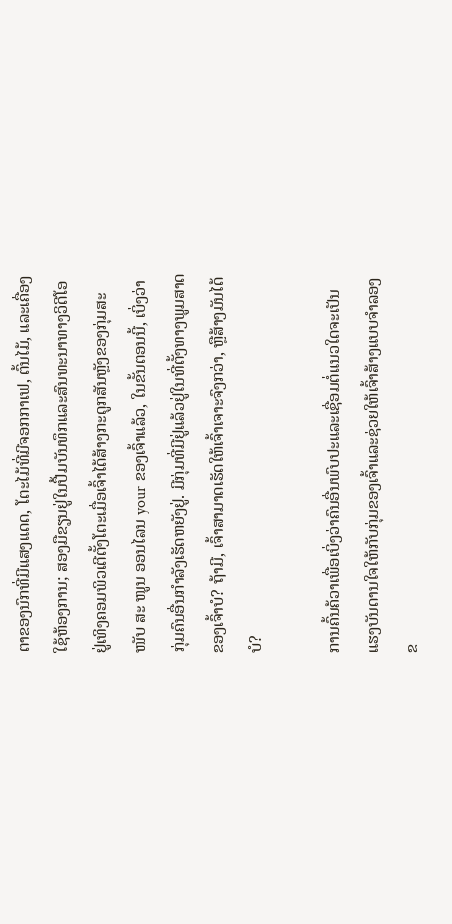ຕາຂອງນົກທີ່ມີແສງແດດ, ໂຕະໄມ້ທີ່ມີຈອກກາເຟ, ຕົ້ນໄມ້, ແລະເຄື່ອງໃຊ້ຫ້ອງການ; ສອງມືຂຽນຢູ່ໃນປື້ມບັນທຶກແລະສົນທະນາທາງວິດີໂອຢູ່ເທິງຄອມພິວເຕີຕັ້ງໂຕະເມື່ອເຈົ້າໄດ້ສ້າງກະດູກສັນຫຼັງຂອງກຸ່ມສະ ໜັບ ສະ ໜູນ ອອນໄລນ your ຂອງເຈົ້າແລ້ວ, ໃນຂັ້ນຕອນນີ້, ເບິ່ງວ່າກຸ່ມຄົນອື່ນກໍາລັງເຮັດຫຍັງຢູ່. ມີກຸ່ມທີ່ມີຢູ່ແລ້ວຢູ່ໃນທີ່ຕັ້ງທາງພູມສາດຂອງເຈົ້າບໍ? ຖ້າມີ, ເຈົ້າສາມາດເຮັດໃຫ້ເຈົ້າເຈາະຈົງກວ່າ, ຫຼືສ້າງມັນໄດ້ບໍ?

ການຄົ້ນຄ້ວາເພື່ອເບິ່ງວ່າຄົນອື່ນພົບປະແລະເຊື່ອມຕໍ່ແນວໃດຈະເປັນແຮງບັນດານໃຈໃຫ້ກັບກຸ່ມຂອງເຈົ້າແລະຊ່ວຍໃຫ້ເຈົ້າສ້າງແບບຈໍາລອງຂ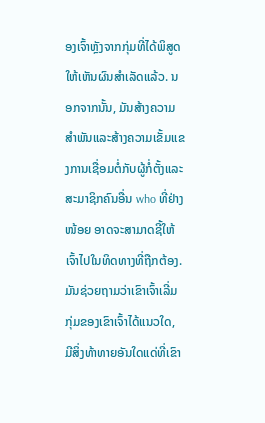ອງເຈົ້າຫຼັງຈາກກຸ່ມທີ່ໄດ້ພິສູດໃຫ້ເຫັນຜົນສໍາເລັດແລ້ວ. ນອກຈາກນັ້ນ, ມັນສ້າງຄວາມສໍາພັນແລະສ້າງຄວາມເຂັ້ມແຂງການເຊື່ອມຕໍ່ກັບຜູ້ກໍ່ຕັ້ງແລະສະມາຊິກຄົນອື່ນ who ທີ່ຢ່າງ ໜ້ອຍ ອາດຈະສາມາດຊີ້ໃຫ້ເຈົ້າໄປໃນທິດທາງທີ່ຖືກຕ້ອງ. ມັນຊ່ວຍຖາມວ່າເຂົາເຈົ້າເລີ່ມກຸ່ມຂອງເຂົາເຈົ້າໄດ້ແນວໃດ, ມີສິ່ງທ້າທາຍອັນໃດແດ່ທີ່ເຂົາ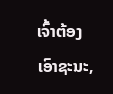ເຈົ້າຕ້ອງເອົາຊະນະ,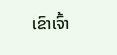ເຂົາເຈົ້າ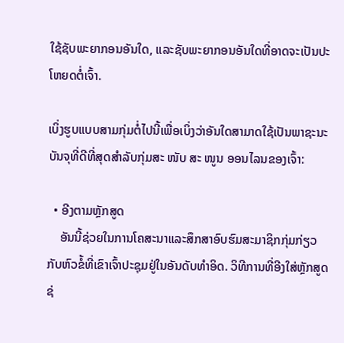ໃຊ້ຊັບພະຍາກອນອັນໃດ, ແລະຊັບພະຍາກອນອັນໃດທີ່ອາດຈະເປັນປະໂຫຍດຕໍ່ເຈົ້າ.

ເບິ່ງຮູບແບບສາມກຸ່ມຕໍ່ໄປນີ້ເພື່ອເບິ່ງວ່າອັນໃດສາມາດໃຊ້ເປັນພາຊະນະບັນຈຸທີ່ດີທີ່ສຸດສໍາລັບກຸ່ມສະ ໜັບ ສະ ໜູນ ອອນໄລນຂອງເຈົ້າ:

  • ອີງຕາມຫຼັກສູດ
    ອັນນີ້ຊ່ວຍໃນການໂຄສະນາແລະສຶກສາອົບຮົມສະມາຊິກກຸ່ມກ່ຽວກັບຫົວຂໍ້ທີ່ເຂົາເຈົ້າປະຊຸມຢູ່ໃນອັນດັບທໍາອິດ. ວິທີການທີ່ອີງໃສ່ຫຼັກສູດຊ່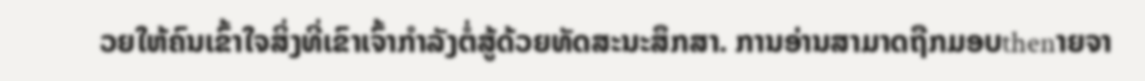ວຍໃຫ້ຄົນເຂົ້າໃຈສິ່ງທີ່ເຂົາເຈົ້າກໍາລັງຕໍ່ສູ້ດ້ວຍທັດສະນະສຶກສາ. ການອ່ານສາມາດຖືກມອບthenາຍຈາ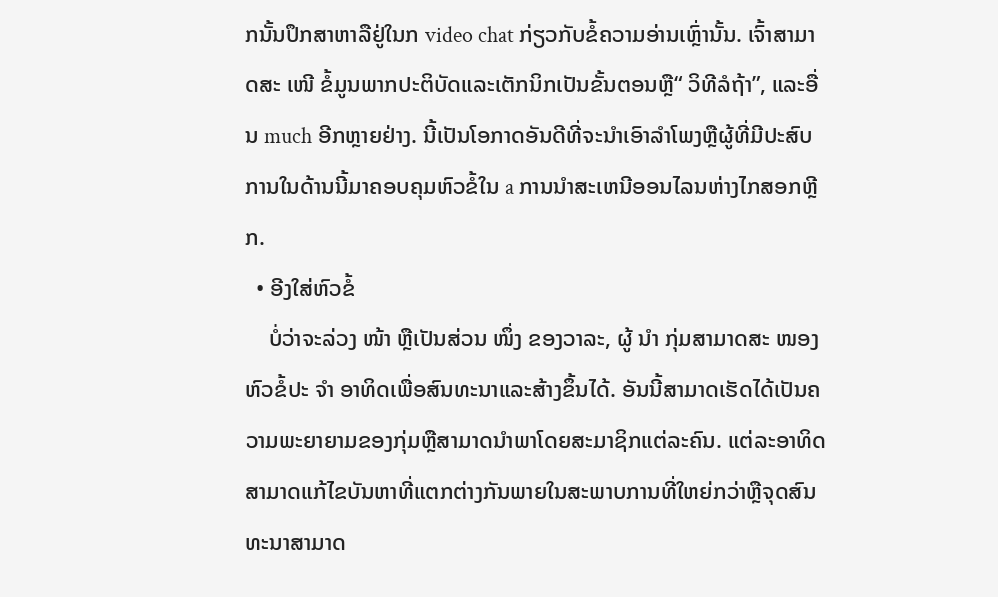ກນັ້ນປຶກສາຫາລືຢູ່ໃນກ video chat ກ່ຽວກັບຂໍ້ຄວາມອ່ານເຫຼົ່ານັ້ນ. ເຈົ້າສາມາດສະ ເໜີ ຂໍ້ມູນພາກປະຕິບັດແລະເຕັກນິກເປັນຂັ້ນຕອນຫຼື“ ວິທີລໍຖ້າ”, ແລະອື່ນ much ອີກຫຼາຍຢ່າງ. ນີ້ເປັນໂອກາດອັນດີທີ່ຈະນໍາເອົາລໍາໂພງຫຼືຜູ້ທີ່ມີປະສົບການໃນດ້ານນີ້ມາຄອບຄຸມຫົວຂໍ້ໃນ a ການນໍາສະເຫນີອອນໄລນຫ່າງໄກສອກຫຼີກ.
  • ອີງໃສ່ຫົວຂໍ້
    ບໍ່ວ່າຈະລ່ວງ ໜ້າ ຫຼືເປັນສ່ວນ ໜຶ່ງ ຂອງວາລະ, ຜູ້ ນຳ ກຸ່ມສາມາດສະ ໜອງ ຫົວຂໍ້ປະ ຈຳ ອາທິດເພື່ອສົນທະນາແລະສ້າງຂຶ້ນໄດ້. ອັນນີ້ສາມາດເຮັດໄດ້ເປັນຄວາມພະຍາຍາມຂອງກຸ່ມຫຼືສາມາດນໍາພາໂດຍສະມາຊິກແຕ່ລະຄົນ. ແຕ່ລະອາທິດສາມາດແກ້ໄຂບັນຫາທີ່ແຕກຕ່າງກັນພາຍໃນສະພາບການທີ່ໃຫຍ່ກວ່າຫຼືຈຸດສົນທະນາສາມາດ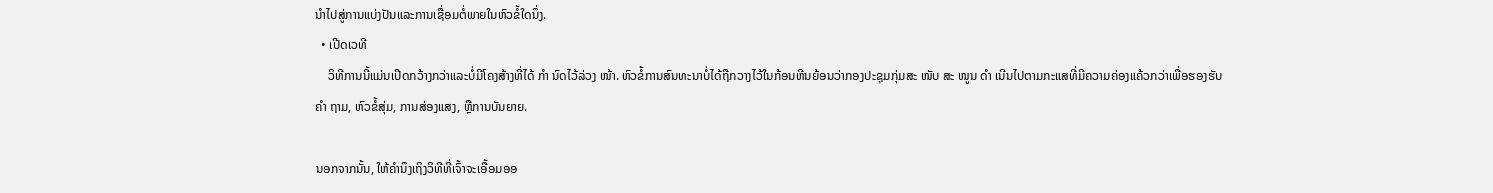ນໍາໄປສູ່ການແບ່ງປັນແລະການເຊື່ອມຕໍ່ພາຍໃນຫົວຂໍ້ໃດນຶ່ງ.
  • ເປີດເວທີ
    ວິທີການນີ້ແມ່ນເປີດກວ້າງກວ່າແລະບໍ່ມີໂຄງສ້າງທີ່ໄດ້ ກຳ ນົດໄວ້ລ່ວງ ໜ້າ. ຫົວຂໍ້ການສົນທະນາບໍ່ໄດ້ຖືກວາງໄວ້ໃນກ້ອນຫີນຍ້ອນວ່າກອງປະຊຸມກຸ່ມສະ ໜັບ ສະ ໜູນ ດຳ ເນີນໄປຕາມກະແສທີ່ມີຄວາມຄ່ອງແຄ້ວກວ່າເພື່ອຮອງຮັບ ຄຳ ຖາມ, ຫົວຂໍ້ສຸ່ມ, ການສ່ອງແສງ, ຫຼືການບັນຍາຍ.

ນອກຈາກນັ້ນ, ໃຫ້ຄໍານຶງເຖິງວິທີທີ່ເຈົ້າຈະເອື້ອມອອ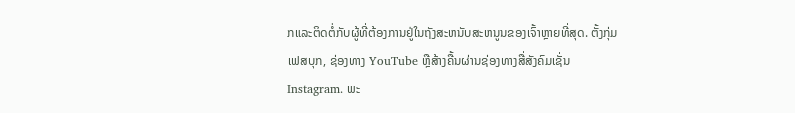ກແລະຕິດຕໍ່ກັບຜູ້ທີ່ຕ້ອງການຢູ່ໃນຖັງສະຫນັບສະຫນູນຂອງເຈົ້າຫຼາຍທີ່ສຸດ. ຕັ້ງກຸ່ມເຟສບຸກ, ຊ່ອງທາງ YouTube ຫຼືສ້າງຄື້ນຜ່ານຊ່ອງທາງສື່ສັງຄົມເຊັ່ນ Instagram. ພະ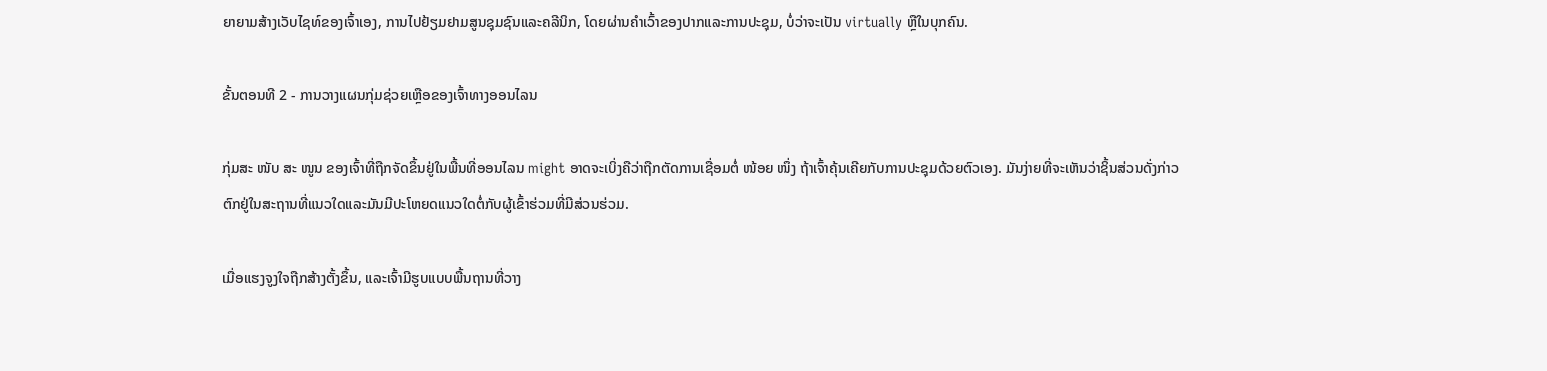ຍາຍາມສ້າງເວັບໄຊທ໌ຂອງເຈົ້າເອງ, ການໄປຢ້ຽມຢາມສູນຊຸມຊົນແລະຄລີນິກ, ໂດຍຜ່ານຄໍາເວົ້າຂອງປາກແລະການປະຊຸມ, ບໍ່ວ່າຈະເປັນ virtually ຫຼືໃນບຸກຄົນ.

ຂັ້ນຕອນທີ 2 - ການວາງແຜນກຸ່ມຊ່ວຍເຫຼືອຂອງເຈົ້າທາງອອນໄລນ

ກຸ່ມສະ ໜັບ ສະ ໜູນ ຂອງເຈົ້າທີ່ຖືກຈັດຂຶ້ນຢູ່ໃນພື້ນທີ່ອອນໄລນ might ອາດຈະເບິ່ງຄືວ່າຖືກຕັດການເຊື່ອມຕໍ່ ໜ້ອຍ ໜຶ່ງ ຖ້າເຈົ້າຄຸ້ນເຄີຍກັບການປະຊຸມດ້ວຍຕົວເອງ. ມັນງ່າຍທີ່ຈະເຫັນວ່າຊິ້ນສ່ວນດັ່ງກ່າວຕົກຢູ່ໃນສະຖານທີ່ແນວໃດແລະມັນມີປະໂຫຍດແນວໃດຕໍ່ກັບຜູ້ເຂົ້າຮ່ວມທີ່ມີສ່ວນຮ່ວມ.

ເມື່ອແຮງຈູງໃຈຖືກສ້າງຕັ້ງຂຶ້ນ, ແລະເຈົ້າມີຮູບແບບພື້ນຖານທີ່ວາງ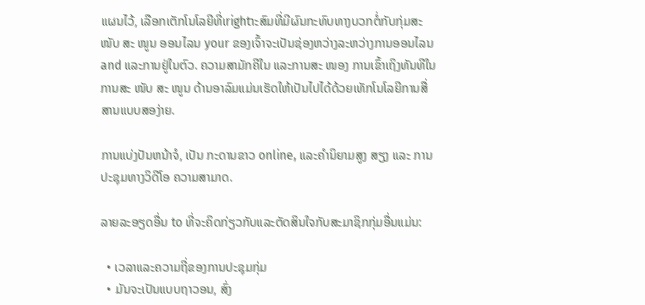ແຜນໄວ້, ເລືອກເຕັກໂນໂລຍີທີ່ເrightາະສົມທີ່ມີຜົນກະທົບທາງບວກຕໍ່ກັບກຸ່ມສະ ໜັບ ສະ ໜູນ ອອນໄລນ your ຂອງເຈົ້າຈະເປັນຊ່ອງຫວ່າງລະຫວ່າງການອອນໄລນ and ແລະການຢູ່ໃນຕົວ. ຄວາມສາມັກຄີໃນ ແລະການສະ ໜອງ ການເຂົ້າເຖິງທັນທີໃນການສະ ໜັບ ສະ ໜູນ ດ້ານອາລົມແມ່ນເຮັດໃຫ້ເປັນໄປໄດ້ດ້ວຍເທັກໂນໂລຍີການສື່ສານແບບສອງ່າຍ.

ການແບ່ງປັນຫນ້າຈໍ, ເປັນ ກະດານຂາວ online, ແລະຄໍານິຍາມສູງ ສຽງ ແລະ ການປະຊຸມທາງວິດີໂອ ຄວາມສາມາດ.

ລາຍລະອຽດອື່ນ to ທີ່ຈະຄິດກ່ຽວກັບແລະຕັດສິນໃຈກັບສະມາຊິກກຸ່ມອື່ນແມ່ນ:

  • ເວລາແລະຄວາມຖີ່ຂອງການປະຊຸມກຸ່ມ
  • ມັນຈະເປັນແບບຖາວອນ, ສົ່ງ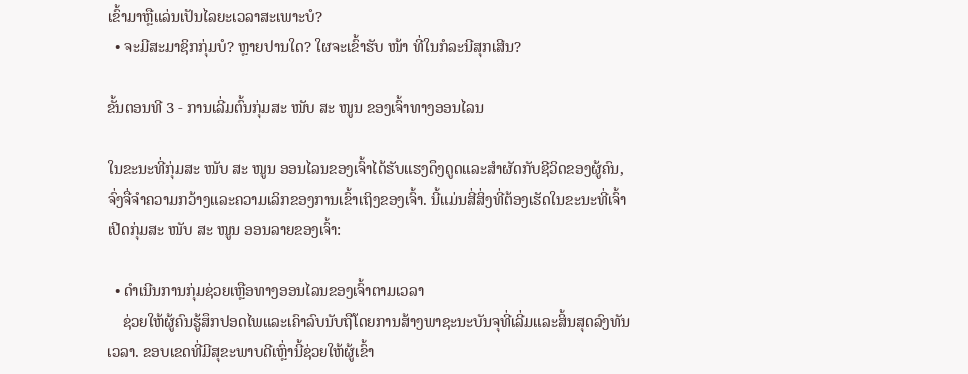ເຂົ້າມາຫຼືແລ່ນເປັນໄລຍະເວລາສະເພາະບໍ?
  • ຈະມີສະມາຊິກກຸ່ມບໍ? ຫຼາຍປານໃດ? ໃຜຈະເຂົ້າຮັບ ໜ້າ ທີ່ໃນກໍລະນີສຸກເສີນ?

ຂັ້ນຕອນທີ 3 - ການເລີ່ມຕົ້ນກຸ່ມສະ ໜັບ ສະ ໜູນ ຂອງເຈົ້າທາງອອນໄລນ

ໃນຂະນະທີ່ກຸ່ມສະ ໜັບ ສະ ໜູນ ອອນໄລນຂອງເຈົ້າໄດ້ຮັບແຮງດຶງດູດແລະສໍາຜັດກັບຊີວິດຂອງຜູ້ຄົນ, ຈົ່ງຈື່ຈໍາຄວາມກວ້າງແລະຄວາມເລິກຂອງການເຂົ້າເຖິງຂອງເຈົ້າ. ນີ້ແມ່ນສີ່ສິ່ງທີ່ຕ້ອງເຮັດໃນຂະນະທີ່ເຈົ້າເປີດກຸ່ມສະ ໜັບ ສະ ໜູນ ອອນລາຍຂອງເຈົ້າ:

  • ດໍາເນີນການກຸ່ມຊ່ວຍເຫຼືອທາງອອນໄລນຂອງເຈົ້າຕາມເວລາ
    ຊ່ວຍໃຫ້ຜູ້ຄົນຮູ້ສຶກປອດໄພແລະເຄົາລົບນັບຖືໂດຍການສ້າງພາຊະນະບັນຈຸທີ່ເລີ່ມແລະສິ້ນສຸດລົງທັນເວລາ. ຂອບເຂດທີ່ມີສຸຂະພາບດີເຫຼົ່ານີ້ຊ່ວຍໃຫ້ຜູ້ເຂົ້າ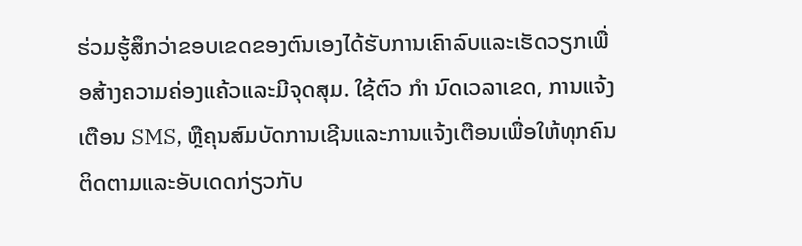ຮ່ວມຮູ້ສຶກວ່າຂອບເຂດຂອງຕົນເອງໄດ້ຮັບການເຄົາລົບແລະເຮັດວຽກເພື່ອສ້າງຄວາມຄ່ອງແຄ້ວແລະມີຈຸດສຸມ. ໃຊ້ຕົວ ກຳ ນົດເວລາເຂດ, ການແຈ້ງເຕືອນ SMS, ຫຼືຄຸນສົມບັດການເຊີນແລະການແຈ້ງເຕືອນເພື່ອໃຫ້ທຸກຄົນຕິດຕາມແລະອັບເດດກ່ຽວກັບ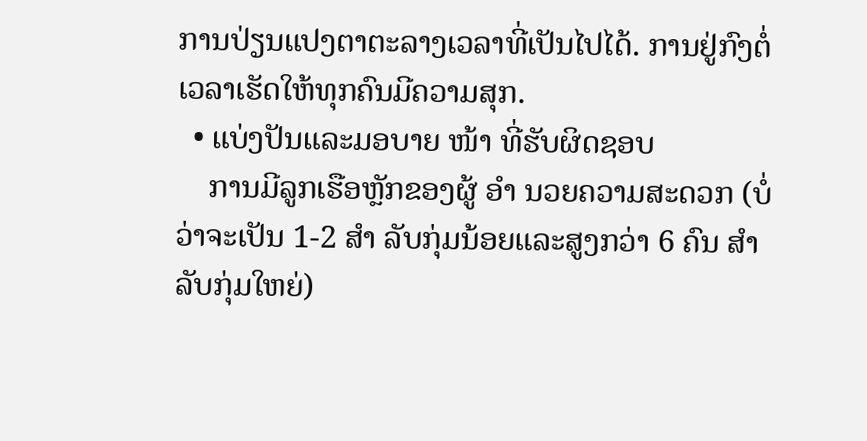ການປ່ຽນແປງຕາຕະລາງເວລາທີ່ເປັນໄປໄດ້. ການຢູ່ກົງຕໍ່ເວລາເຮັດໃຫ້ທຸກຄົນມີຄວາມສຸກ.
  • ແບ່ງປັນແລະມອບາຍ ໜ້າ ທີ່ຮັບຜິດຊອບ
    ການມີລູກເຮືອຫຼັກຂອງຜູ້ ອຳ ນວຍຄວາມສະດວກ (ບໍ່ວ່າຈະເປັນ 1-2 ສຳ ລັບກຸ່ມນ້ອຍແລະສູງກວ່າ 6 ຄົນ ສຳ ລັບກຸ່ມໃຫຍ່)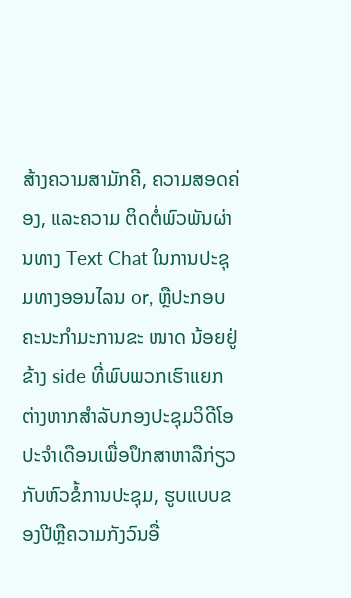ສ້າງຄວາມສາມັກຄີ, ຄວາມສອດຄ່ອງ, ແລະຄວາມ ຕິດຕໍ່ພົວພັນຜ່ານທາງ Text Chat ໃນການປະຊຸມທາງອອນໄລນ or, ຫຼືປະກອບຄະນະກໍາມະການຂະ ໜາດ ນ້ອຍຢູ່ຂ້າງ side ທີ່ພົບພວກເຮົາແຍກຕ່າງຫາກສໍາລັບກອງປະຊຸມວິດີໂອປະຈໍາເດືອນເພື່ອປຶກສາຫາລືກ່ຽວກັບຫົວຂໍ້ການປະຊຸມ, ຮູບແບບຂອງປີຫຼືຄວາມກັງວົນອື່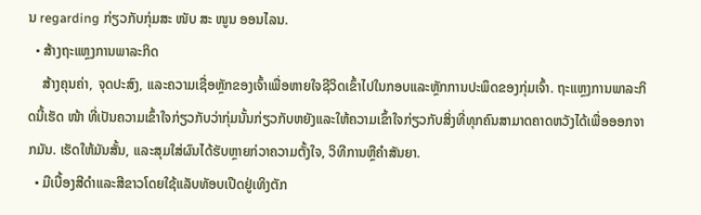ນ regarding ກ່ຽວກັບກຸ່ມສະ ໜັບ ສະ ໜູນ ອອນໄລນ.
  • ສ້າງຖະແຫຼງການພາລະກິດ
    ສ້າງຄຸນຄ່າ, ຈຸດປະສົງ, ແລະຄວາມເຊື່ອຫຼັກຂອງເຈົ້າເພື່ອຫາຍໃຈຊີວິດເຂົ້າໄປໃນກອບແລະຫຼັກການປະພຶດຂອງກຸ່ມເຈົ້າ. ຖະແຫຼງການພາລະກິດນີ້ເຮັດ ໜ້າ ທີ່ເປັນຄວາມເຂົ້າໃຈກ່ຽວກັບວ່າກຸ່ມນັ້ນກ່ຽວກັບຫຍັງແລະໃຫ້ຄວາມເຂົ້າໃຈກ່ຽວກັບສິ່ງທີ່ທຸກຄົນສາມາດຄາດຫວັງໄດ້ເພື່ອອອກຈາກມັນ. ເຮັດໃຫ້ມັນສັ້ນ, ແລະສຸມໃສ່ຜົນໄດ້ຮັບຫຼາຍກ່ວາຄວາມຕັ້ງໃຈ, ວິທີການຫຼືຄໍາສັນຍາ.
  • ມືເບື້ອງສີດໍາແລະສີຂາວໂດຍໃຊ້ແລັບທັອບເປີດຢູ່ເທິງຕັກ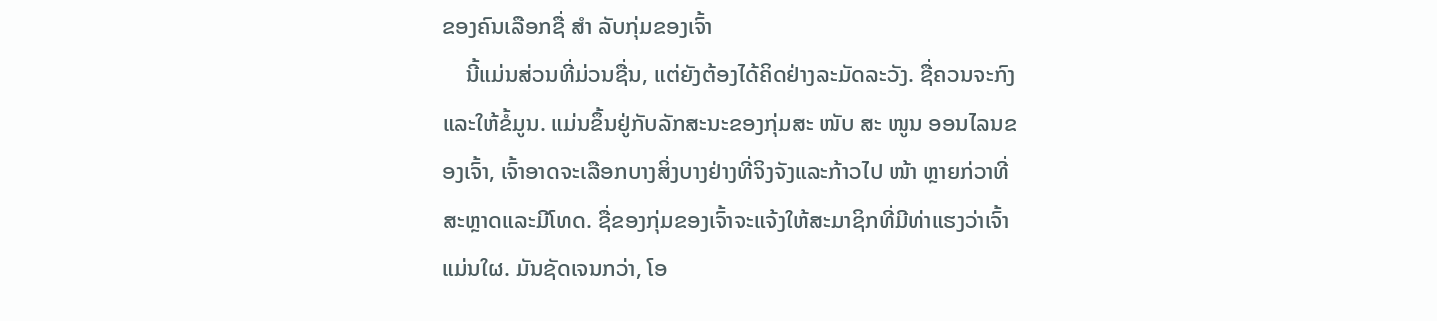ຂອງຄົນເລືອກຊື່ ສຳ ລັບກຸ່ມຂອງເຈົ້າ
    ນີ້ແມ່ນສ່ວນທີ່ມ່ວນຊື່ນ, ແຕ່ຍັງຕ້ອງໄດ້ຄິດຢ່າງລະມັດລະວັງ. ຊື່ຄວນຈະກົງແລະໃຫ້ຂໍ້ມູນ. ແມ່ນຂຶ້ນຢູ່ກັບລັກສະນະຂອງກຸ່ມສະ ໜັບ ສະ ໜູນ ອອນໄລນຂອງເຈົ້າ, ເຈົ້າອາດຈະເລືອກບາງສິ່ງບາງຢ່າງທີ່ຈິງຈັງແລະກ້າວໄປ ໜ້າ ຫຼາຍກ່ວາທີ່ສະຫຼາດແລະມີໂທດ. ຊື່ຂອງກຸ່ມຂອງເຈົ້າຈະແຈ້ງໃຫ້ສະມາຊິກທີ່ມີທ່າແຮງວ່າເຈົ້າແມ່ນໃຜ. ມັນຊັດເຈນກວ່າ, ໂອ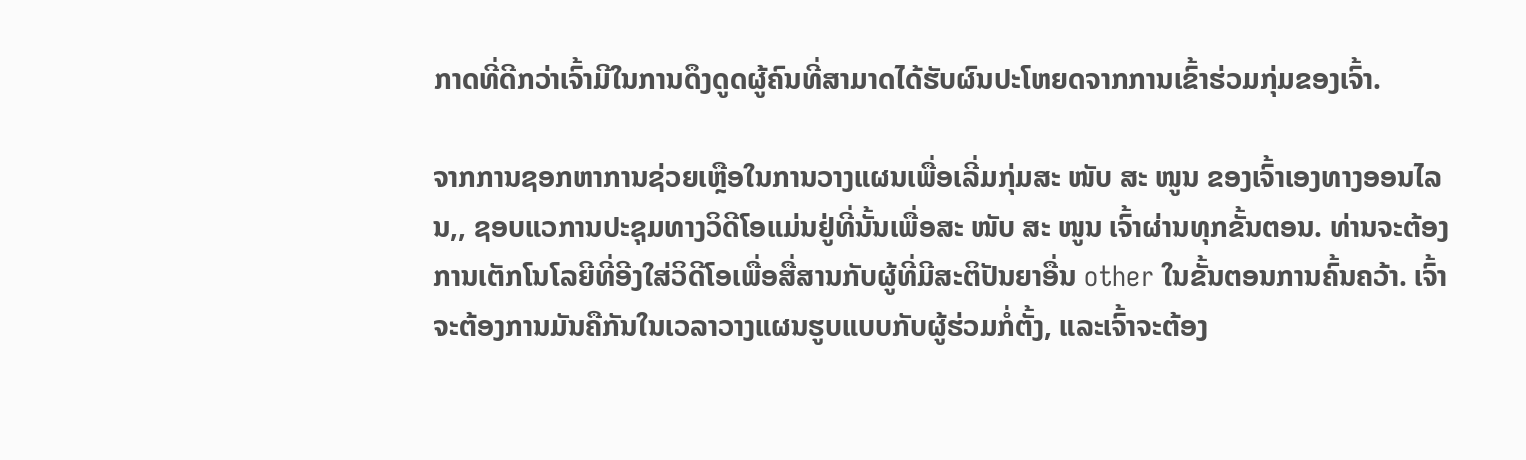ກາດທີ່ດີກວ່າເຈົ້າມີໃນການດຶງດູດຜູ້ຄົນທີ່ສາມາດໄດ້ຮັບຜົນປະໂຫຍດຈາກການເຂົ້າຮ່ວມກຸ່ມຂອງເຈົ້າ.

ຈາກການຊອກຫາການຊ່ວຍເຫຼືອໃນການວາງແຜນເພື່ອເລີ່ມກຸ່ມສະ ໜັບ ສະ ໜູນ ຂອງເຈົ້າເອງທາງອອນໄລນ,, ຊອບແວການປະຊຸມທາງວິດີໂອແມ່ນຢູ່ທີ່ນັ້ນເພື່ອສະ ໜັບ ສະ ໜູນ ເຈົ້າຜ່ານທຸກຂັ້ນຕອນ. ທ່ານຈະຕ້ອງການເຕັກໂນໂລຍີທີ່ອີງໃສ່ວິດີໂອເພື່ອສື່ສານກັບຜູ້ທີ່ມີສະຕິປັນຍາອື່ນ other ໃນຂັ້ນຕອນການຄົ້ນຄວ້າ. ເຈົ້າຈະຕ້ອງການມັນຄືກັນໃນເວລາວາງແຜນຮູບແບບກັບຜູ້ຮ່ວມກໍ່ຕັ້ງ, ແລະເຈົ້າຈະຕ້ອງ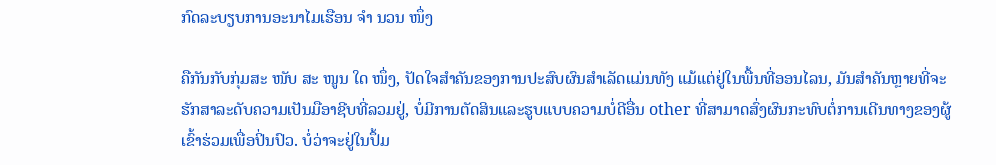ກົດລະບຽບການອະນາໄມເຮືອນ ຈຳ ນວນ ໜຶ່ງ

ຄືກັນກັບກຸ່ມສະ ໜັບ ສະ ໜູນ ໃດ ໜຶ່ງ, ປັດໃຈສໍາຄັນຂອງການປະສົບຜົນສໍາເລັດແມ່ນທັງ ແມ້ແຕ່ຢູ່ໃນພື້ນທີ່ອອນໄລນ, ມັນສໍາຄັນຫຼາຍທີ່ຈະຮັກສາລະດັບຄວາມເປັນມືອາຊີບທີ່ລວມຢູ່, ບໍ່ມີການຕັດສິນແລະຮູບແບບຄວາມບໍ່ດີອື່ນ other ທີ່ສາມາດສົ່ງຜົນກະທົບຕໍ່ການເດີນທາງຂອງຜູ້ເຂົ້າຮ່ວມເພື່ອປິ່ນປົວ. ບໍ່ວ່າຈະຢູ່ໃນປຶ້ມ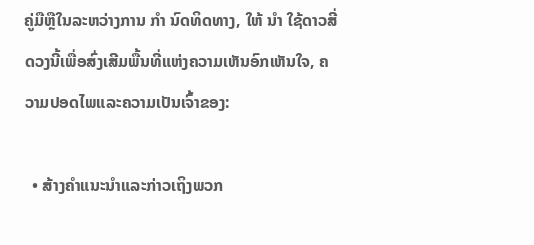ຄູ່ມືຫຼືໃນລະຫວ່າງການ ກຳ ນົດທິດທາງ, ໃຫ້ ນຳ ໃຊ້ດາວສີ່ດວງນີ້ເພື່ອສົ່ງເສີມພື້ນທີ່ແຫ່ງຄວາມເຫັນອົກເຫັນໃຈ, ຄວາມປອດໄພແລະຄວາມເປັນເຈົ້າຂອງ:

  • ສ້າງຄໍາແນະນໍາແລະກ່າວເຖິງພວກ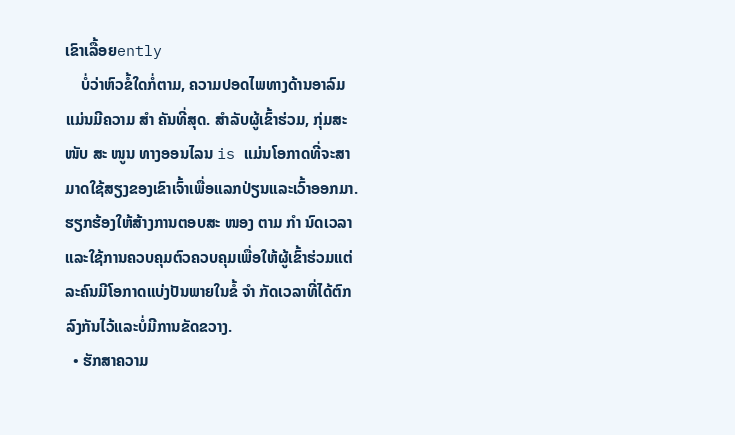ເຂົາເລື້ອຍently
    ບໍ່ວ່າຫົວຂໍ້ໃດກໍ່ຕາມ, ຄວາມປອດໄພທາງດ້ານອາລົມແມ່ນມີຄວາມ ສຳ ຄັນທີ່ສຸດ. ສໍາລັບຜູ້ເຂົ້າຮ່ວມ, ກຸ່ມສະ ໜັບ ສະ ໜູນ ທາງອອນໄລນ is ແມ່ນໂອກາດທີ່ຈະສາມາດໃຊ້ສຽງຂອງເຂົາເຈົ້າເພື່ອແລກປ່ຽນແລະເວົ້າອອກມາ. ຮຽກຮ້ອງໃຫ້ສ້າງການຕອບສະ ໜອງ ຕາມ ກຳ ນົດເວລາແລະໃຊ້ການຄວບຄຸມຕົວຄວບຄຸມເພື່ອໃຫ້ຜູ້ເຂົ້າຮ່ວມແຕ່ລະຄົນມີໂອກາດແບ່ງປັນພາຍໃນຂໍ້ ຈຳ ກັດເວລາທີ່ໄດ້ຕົກລົງກັນໄວ້ແລະບໍ່ມີການຂັດຂວາງ.
  • ຮັກສາຄວາມ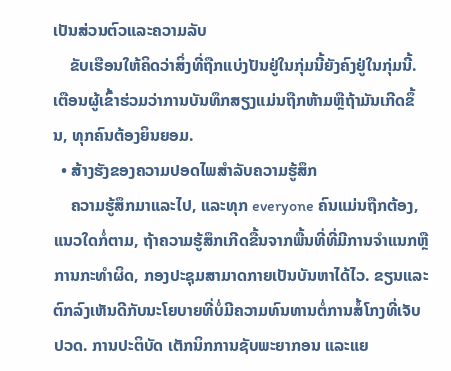ເປັນສ່ວນຕົວແລະຄວາມລັບ
    ຂັບເຮືອນໃຫ້ຄິດວ່າສິ່ງທີ່ຖືກແບ່ງປັນຢູ່ໃນກຸ່ມນີ້ຍັງຄົງຢູ່ໃນກຸ່ມນີ້. ເຕືອນຜູ້ເຂົ້າຮ່ວມວ່າການບັນທຶກສຽງແມ່ນຖືກຫ້າມຫຼືຖ້າມັນເກີດຂຶ້ນ, ທຸກຄົນຕ້ອງຍິນຍອມ.
  • ສ້າງຮັງຂອງຄວາມປອດໄພສໍາລັບຄວາມຮູ້ສຶກ
    ຄວາມຮູ້ສຶກມາແລະໄປ, ແລະທຸກ everyone ຄົນແມ່ນຖືກຕ້ອງ, ແນວໃດກໍ່ຕາມ, ຖ້າຄວາມຮູ້ສຶກເກີດຂື້ນຈາກພື້ນທີ່ທີ່ມີການຈໍາແນກຫຼືການກະທໍາຜິດ, ກອງປະຊຸມສາມາດກາຍເປັນບັນຫາໄດ້ໄວ. ຂຽນແລະຕົກລົງເຫັນດີກັບນະໂຍບາຍທີ່ບໍ່ມີຄວາມທົນທານຕໍ່ການສໍ້ໂກງທີ່ເຈັບປວດ. ການປະຕິບັດ ເຕັກນິກການຊັບພະຍາກອນ ແລະແຍ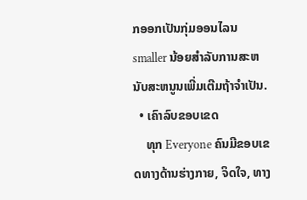ກອອກເປັນກຸ່ມອອນໄລນ smaller ນ້ອຍສໍາລັບການສະຫນັບສະຫນູນເພີ່ມເຕີມຖ້າຈໍາເປັນ.
  • ເຄົາລົບຂອບເຂດ
    ທຸກ Everyone ຄົນມີຂອບເຂດທາງດ້ານຮ່າງກາຍ, ຈິດໃຈ, ທາງ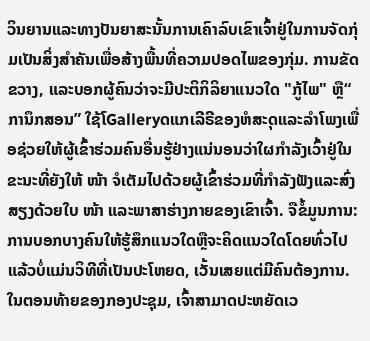ວິນຍານແລະທາງປັນຍາສະນັ້ນການເຄົາລົບເຂົາເຈົ້າຢູ່ໃນການຈັດກຸ່ມເປັນສິ່ງສໍາຄັນເພື່ອສ້າງພື້ນທີ່ຄວາມປອດໄພຂອງກຸ່ມ. ການຂັດຂວາງ, ແລະບອກຜູ້ຄົນວ່າຈະມີປະຕິກິລິຍາແນວໃດ "ກູ້ໄພ" ຫຼື“ ການຶກສອນ” ໃຊ້ໂGalleryດແກເລີຣີຂອງຫໍສະຸດແລະລໍາໂພງເພື່ອຊ່ວຍໃຫ້ຜູ້ເຂົ້າຮ່ວມຄົນອື່ນຮູ້ຢ່າງແນ່ນອນວ່າໃຜກໍາລັງເວົ້າຢູ່ໃນຂະນະທີ່ຍັງໃຫ້ ໜ້າ ຈໍເຕັມໄປດ້ວຍຜູ້ເຂົ້າຮ່ວມທີ່ກໍາລັງຟັງແລະສົ່ງສຽງດ້ວຍໃບ ໜ້າ ແລະພາສາຮ່າງກາຍຂອງເຂົາເຈົ້າ. ຈືຂໍ້ມູນການ: ການບອກບາງຄົນໃຫ້ຮູ້ສຶກແນວໃດຫຼືຈະຄິດແນວໃດໂດຍທົ່ວໄປແລ້ວບໍ່ແມ່ນວິທີທີ່ເປັນປະໂຫຍດ, ເວັ້ນເສຍແຕ່ມີຄົນຕ້ອງການ. ໃນຕອນທ້າຍຂອງກອງປະຊຸມ, ເຈົ້າສາມາດປະຫຍັດເວ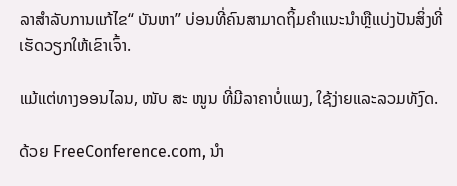ລາສໍາລັບການແກ້ໄຂ“ ບັນຫາ” ບ່ອນທີ່ຄົນສາມາດຖິ້ມຄໍາແນະນໍາຫຼືແບ່ງປັນສິ່ງທີ່ເຮັດວຽກໃຫ້ເຂົາເຈົ້າ.

ແມ້ແຕ່ທາງອອນໄລນ, ໜັບ ສະ ໜູນ ທີ່ມີລາຄາບໍ່ແພງ, ໃຊ້ງ່າຍແລະລວມທັງົດ.

ດ້ວຍ FreeConference.com, ນຳ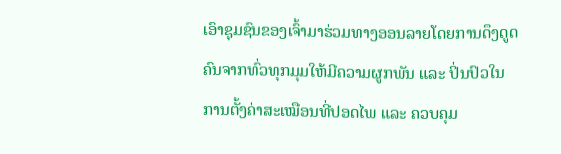ເອົາຊຸມຊົນຂອງເຈົ້າມາຮ່ວມທາງອອນລາຍໂດຍການດຶງດູດຄົນຈາກທົ່ວທຸກມຸມໃຫ້ມີຄວາມຜູກພັນ ແລະ ປິ່ນປົວໃນການຕັ້ງຄ່າສະເໝືອນທີ່ປອດໄພ ແລະ ຄວບຄຸມ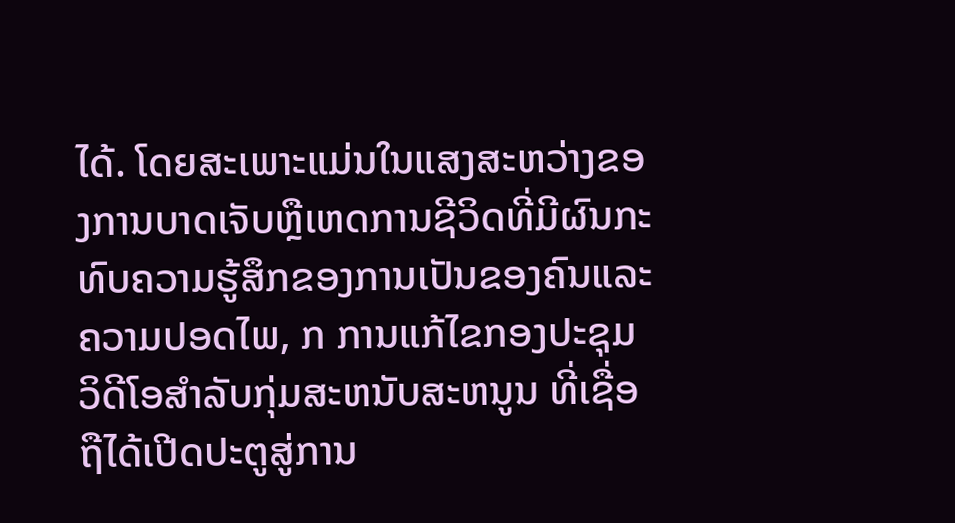ໄດ້. ໂດຍສະເພາະແມ່ນໃນແສງສະຫວ່າງຂອງການບາດເຈັບຫຼືເຫດການຊີວິດທີ່ມີຜົນກະທົບຄວາມຮູ້ສຶກຂອງການເປັນຂອງຄົນແລະຄວາມປອດໄພ, ກ ການແກ້ໄຂກອງປະຊຸມວິດີໂອສໍາລັບກຸ່ມສະຫນັບສະຫນູນ ທີ່ເຊື່ອຖືໄດ້ເປີດປະຕູສູ່ການ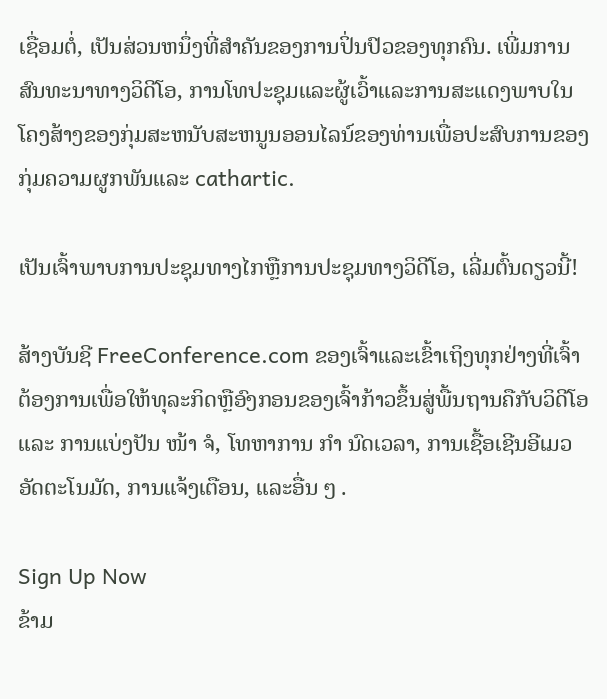ເຊື່ອມຕໍ່, ເປັນສ່ວນຫນຶ່ງທີ່ສໍາຄັນຂອງການປິ່ນປົວຂອງທຸກຄົນ. ເພີ່ມການສົນທະນາທາງວິດີໂອ, ການໂທປະຊຸມແລະຜູ້ເວົ້າແລະການສະແດງພາບໃນໂຄງສ້າງຂອງກຸ່ມສະຫນັບສະຫນູນອອນໄລນ໌ຂອງທ່ານເພື່ອປະສົບການຂອງກຸ່ມຄວາມຜູກພັນແລະ cathartic.

ເປັນເຈົ້າພາບການປະຊຸມທາງໄກຫຼືການປະຊຸມທາງວິດີໂອ, ເລີ່ມຕົ້ນດຽວນີ້!

ສ້າງບັນຊີ FreeConference.com ຂອງເຈົ້າແລະເຂົ້າເຖິງທຸກຢ່າງທີ່ເຈົ້າຕ້ອງການເພື່ອໃຫ້ທຸລະກິດຫຼືອົງກອນຂອງເຈົ້າກ້າວຂຶ້ນສູ່ພື້ນຖານຄືກັບວິດີໂອແລະ ການແບ່ງປັນ ໜ້າ ຈໍ, ໂທຫາການ ກຳ ນົດເວລາ, ການເຊື້ອເຊີນອີເມວອັດຕະໂນມັດ, ການແຈ້ງເຕືອນ, ແລະອື່ນ ໆ .

Sign Up Now
ຂ້າມ